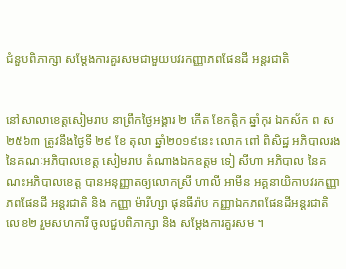ជំនួបពិភាក្សា សម្តែងការគួរសមជាមួយបវរកញ្ញាភពផែនដី អន្តរជាតិ


នៅសាលាខេត្តសៀមរាប នាព្រឹកថ្ងៃអង្គារ ២ កើត ខែកត្តិក ឆ្នាំកុរ ឯកស័ក ព ស ២៥៦៣ ត្រូវនឹងថ្ងៃទី ២៩ ខែ តុលា ឆ្នាំ២០១៩នេះ លោក ពៅ ពិសិដ្ឋ អភិបាលរងនៃគណៈអភិបាលខេត្ត សៀមរាប តំណាងឯកឧត្តម ទៀ សីហា អភិបាល នៃគណះអភិបាលខេត្ត បានអនុញ្ញាតឲ្យលោកស្រី ហាលី អាមីន អគ្គនាយិកាបវរកញ្ញា ភពផែនដី អន្តរជាតិ និង កញ្ញា ម៉ារីហ្សា ផុនធីរ៉ាប កញ្ញាឯកភពផែនដីអន្តរជាតិ លេខ២ រួមសហការី ចូលជួបពិភាក្សា និង សម្តែងការគួរសម ។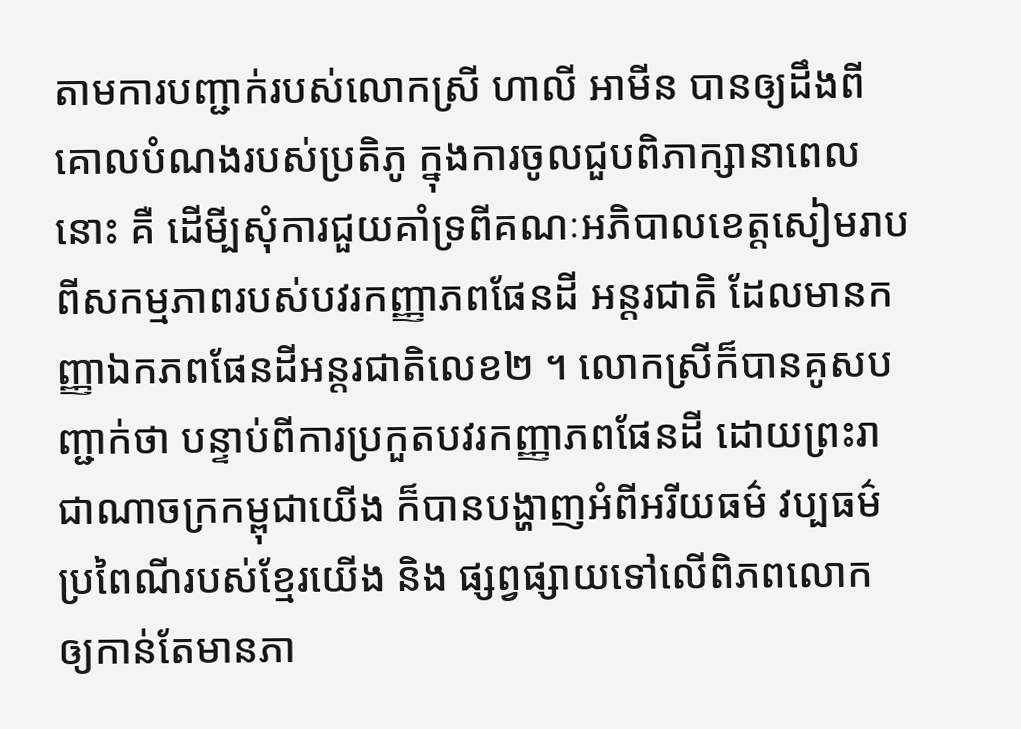តាមការបញ្ជាក់របស់លោកស្រី ហាលី អាមីន បានឲ្យដឹងពីគោលបំណងរបស់ប្រតិភូ ក្នុងការចូលជួបពិភាក្សានាពេលនោះ គឺ ដើមី្បសុំការជួយគាំទ្រពីគណៈអភិបាលខេត្តសៀមរាប ពីសកម្មភាពរបស់បវរកញ្ញាភពផែនដី អន្តរជាតិ ដែលមានកញ្ញាឯកភពផែនដីអន្តរជាតិលេខ២ ។ លោកស្រីក៏បានគូសបញ្ជាក់ថា បន្ទាប់ពីការប្រកួតបវរកញ្ញាភពផែនដី ដោយព្រះរាជាណាចក្រកម្ពុជាយើង ក៏បានបង្ហាញអំពីអរីយធម៌ វប្បធម៌ ប្រពៃណីរបស់ខ្មែរយើង និង ផ្សព្វផ្សាយទៅលើពិភពលោក ឲ្យកាន់តែមានភា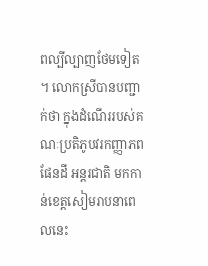ពល្បីល្បាញថែមទៀត ។ លោកស្រីបានបញ្ជាក់ថា ក្នុងដំណើររបស់គណៈប្រតិភូបវរកញ្ញាភពផែនដី អន្តរជាតិ មកកាន់ខេត្តសៀមរាបនាពេលនេះ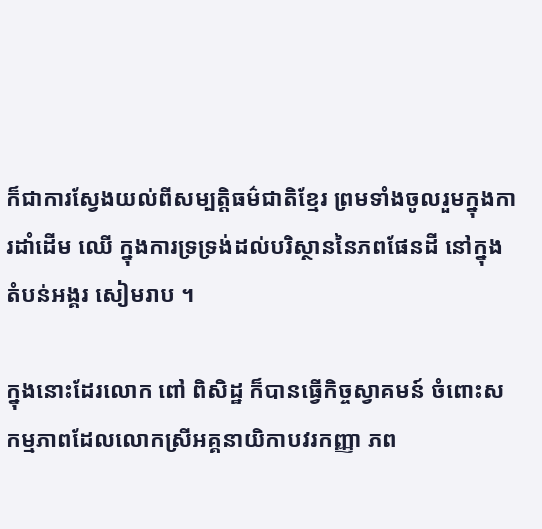ក៏ជាការស្វែងយល់ពីសម្បត្តិធម៌ជាតិខ្មែរ ព្រមទាំងចូលរួមក្នុងការដាំដើម ឈើ ក្នុងការទ្រទ្រង់ដល់បរិស្ថាននៃភពផែនដី នៅក្នុងតំបន់អង្គរ សៀមរាប ។

ក្នុងនោះដែរលោក ពៅ ពិសិដ្ឋ ក៏បានធ្វើកិច្ចស្វាគមន៍ ចំពោះសកម្មភាពដែលលោកស្រីអគ្គនាយិកាបវរកញ្ញា ភព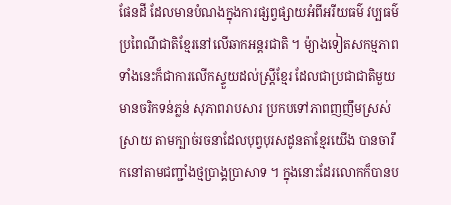ផែនដី ដែលមានបំណងក្នុងការផ្សព្វផ្សាយអំពីអរីយធម៌ វប្បធម៌ ប្រពៃណីជាតិខ្មែរនៅលើឆាកអន្តរជាតិ ។ ម៉្យាងទៀតសកម្មភាព ទាំងនេះក៏ជាការលើកស្ទួយដល់ស្ត្រីខ្មែរ ដែលជាប្រជាជាតិមួយមានចរិកទន់ភ្លន់ សុភាពរាបសារ ប្រកបទៅភាពញញឹមស្រស់ស្រាយ តាមក្បាច់រចនាដែលបុព្វបុរសដូនតាខ្មែរយើង បានចារឹកនៅតាមជញ្ជាំងថ្មប្រាង្គប្រាសាទ ។ ក្នុងនោះដែរលោកក៏បានប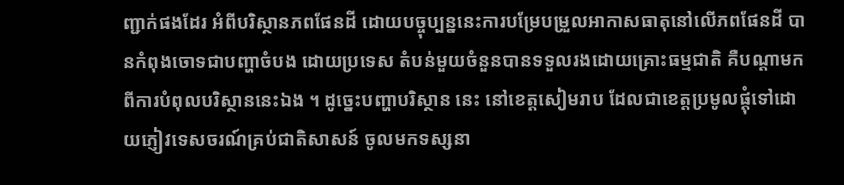ញ្ជាក់ផងដែរ អំពីបរិស្ថានភពផែនដី ដោយបច្ចុប្បន្ននេះការបម្រែបម្រួលអាកាសធាតុនៅលើភពផែនដី បានកំពុងចោទជាបញ្ហាចំបង ដោយប្រទេស តំបន់មួយចំនួនបានទទួលរងដោយគ្រោះធម្មជាតិ គឺបណ្តាមកពីការបំពុលបរិស្ថាននេះឯង ។ ដូច្នេះបញ្ហាបរិស្ថាន នេះ នៅខេត្តសៀមរាប ដែលជាខេត្តប្រមូលផ្តុំទៅដោយភ្ញៀវទេសចរណ៍គ្រប់ជាតិសាសន៍ ចូលមកទស្សនា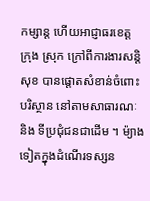កម្សាន្ត ហើយអាជ្ញាធរខេត្ត ក្រុង ស្រុក ក្រៅពីការងារសន្តិសុខ បានផ្តោតសំខាន់ចំពោះបរិស្ថាន នៅតាមសាធារណៈ និង ទីប្រជុំជនជាដើម ។ ម៉្យាងទៀតក្នុងដំណើរទស្សន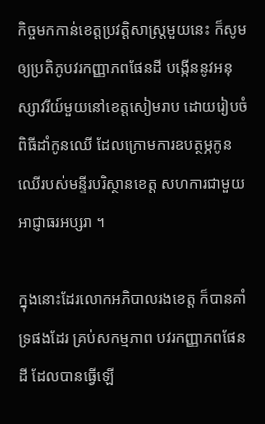កិច្ចមកកាន់ខេត្តប្រវត្តិសាស្ត្រមួយនេះ ក៏សូមឲ្យប្រតិភូបវរកញ្ញាភពផែនដី បង្កើននូវអនុស្សាវរីយ៍មួយនៅខេត្តសៀមរាប ដោយរៀបចំពិធីដាំកូនឈើ ដែលក្រោមការឧបត្ថម្ភកូនឈើរបស់មន្ទីរបរិស្ថានខេត្ត សហការជាមួយអាជ្ញាធរអប្សរា ។

ក្នុងនោះដែរលោកអភិបាលរងខេត្ត ក៏បានគាំទ្រផងដែរ គ្រប់សកម្មភាព បវរកញ្ញាភពផែនដី ដែលបានធ្វើឡើ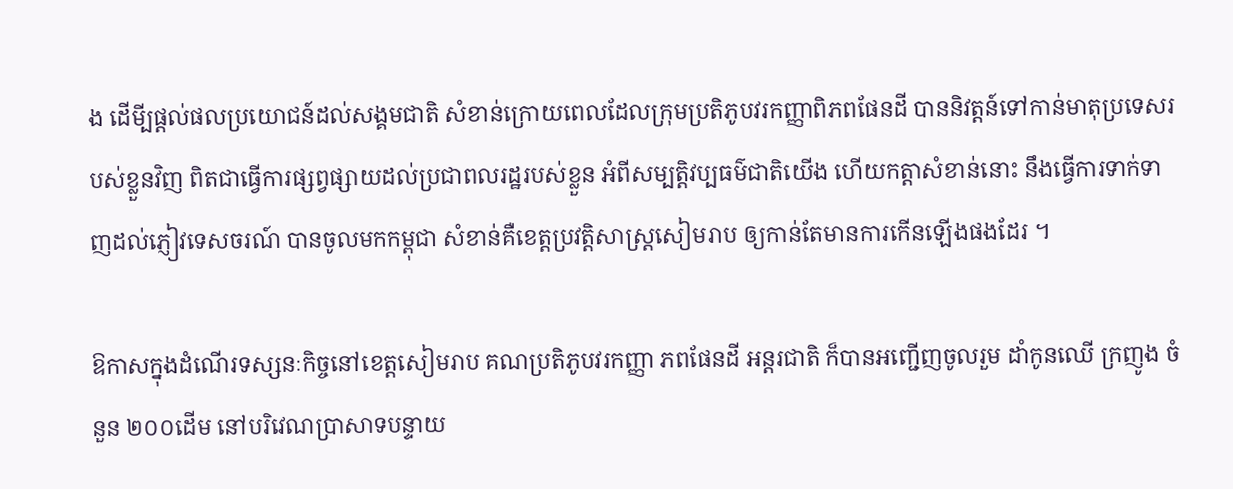ង ដើមី្បផ្តល់ផលប្រយោជន៍ដល់សង្គមជាតិ សំខាន់ក្រោយពេលដែលក្រុមប្រតិភូបវរកញ្ញាពិភពផែនដី បាននិវត្តន៍ទៅកាន់មាតុប្រទេសរបស់ខ្លួនវិញ ពិតជាធ្វើការផ្សព្វផ្សាយដល់ប្រជាពលរដ្ឋរបស់ខ្លួន អំពីសម្បត្តិវប្បធម៌ជាតិយើង ហើយកត្តាសំខាន់នោះ នឹងធ្វើការទាក់ទាញដល់ភ្ញៀវទេសចរណ៍ បានចូលមកកម្ពុជា សំខាន់គឺខេត្តប្រវត្តិសាស្ត្រសៀមរាប ឲ្យកាន់តែមានការកើនឡើងផងដែរ ។

ឱកាសក្នុងដំណើរទស្សនៈកិច្ចនៅខេត្តសៀមរាប គណប្រតិភូបវរកញ្ញា ភពផែនដី អន្តរជាតិ ក៏បានអញ្ជើញចូលរួម ដាំកូនឈើ ក្រញូង ចំនួន ២០០ដើម នៅបរិវេណប្រាសាទបន្ទាយ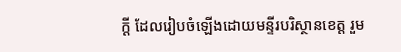ក្តី ដែលរៀបចំឡើងដោយមន្ទីរបរិស្ថានខេត្ត រួម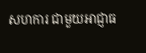សហការ ជាមួយអាជ្ញាធ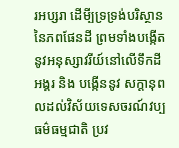រអប្សរា ដើមី្បទ្រទ្រង់បរិស្ថាននៃភពផែនដី ព្រមទាំងបង្កើតនូវអនុស្សាវរីយ៍នៅលើទឹកដីអង្គរ និង បង្កើននូវ សក្តានុពលដល់វិស័យទេសចរណ៍វប្បធម៌ធម្មជាតិ ប្រវ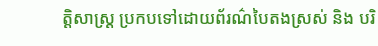ត្តិសាស្ត្រ ប្រកបទៅដោយព័រណ៌បៃតងស្រស់ និង បរិ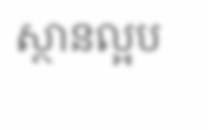ស្ថានល្អប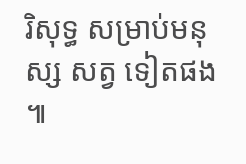រិសុទ្ធ សម្រាប់មនុស្ស សត្វ ទៀតផង ៕